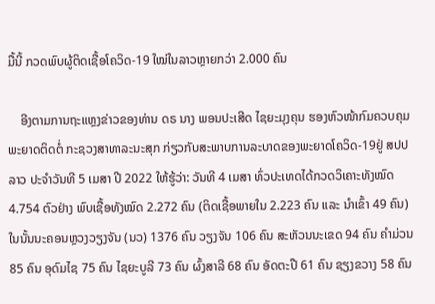ມື້ນີ້ ກວດພົບຜູ້ຕິດເຊື້ອໂຄວິດ-19 ໃໝ່ໃນລາວຫຼາຍກວ່າ 2.000 ຄົນ

    ອີງຕາມການຖະແຫຼງຂ່າວຂອງທ່ານ ດຣ ນາງ ພອນປະເສີດ ໄຊຍະມຸງຄຸນ ຮອງຫົວໜ້າກົມຄວບຄຸມພະຍາດຕິດຕໍ່ ກະຊວງສາທາລະນະສຸກ ກ່ຽວກັບສະພາບການລະບາດຂອງພະຍາດໂຄວິດ-19ຢູ່ ສປປ ລາວ ປະຈໍາວັນທີ 5 ເມສາ ປີ 2022 ໃຫ້ຮູ້ວ່າ: ວັນທີ 4 ເມສາ ທົ່ວປະເທດໄດ້ກວດວິເຄາະທັງໝົດ 4.754 ຕົວຢ່າງ ພົບເຊື້ອທັງໝົດ 2.272 ຄົນ (ຕິດເຊື້ອພາຍໃນ 2.223 ຄົນ ແລະ ນໍາເຂົ້າ 49 ຄົນ) ໃນນັ້ນນະຄອນຫຼວງວຽງຈັນ (ນວ) 1376 ຄົນ ວຽງຈັນ 106 ຄົນ ສະຫັວນນະເຂດ 94 ຄົນ ຄໍາມ່ວນ 85 ຄົນ ອຸດົມໄຊ 75 ຄົນ ໄຊຍະບູລີ 73 ຄົນ ຜົ້ງສາລີ 68 ຄົນ ອັດຕະປື 61 ຄົນ ຊຽງຂວາງ 58 ຄົນ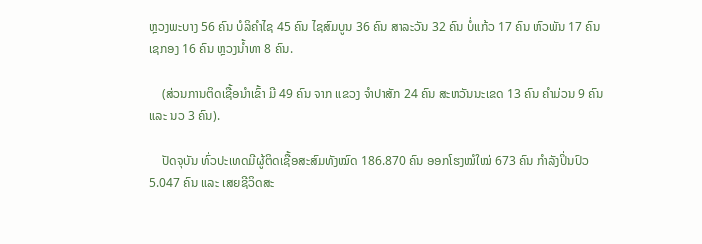ຫຼວງພະບາງ 56 ຄົນ ບໍລິຄໍາໄຊ 45 ຄົນ ໄຊສົມບູນ 36 ຄົນ ສາລະວັນ 32 ຄົນ ບໍ່ແກ້ວ 17 ຄົນ ຫົວພັນ 17 ຄົນ ເຊກອງ 16 ຄົນ ຫຼວງນໍ້າທາ 8 ຄົນ.

    (ສ່ວນການຕິດເຊື້ອນໍາເຂົ້າ ມີ 49 ຄົນ ຈາກ ແຂວງ ຈຳປາສັກ 24 ຄົນ ສະຫວັນນະເຂດ 13 ຄົນ ຄຳມ່ວນ 9 ຄົນ ແລະ ນວ 3 ຄົນ).

    ປັດຈຸບັນ ທົ່ວປະເທດມີຜູ້ຕິດເຊື້ອສະສົມທັງໝົດ 186.870 ຄົນ ອອກໂຮງໝໍໃໝ່ 673 ຄົນ ກຳລັງປິ່ນປົວ 5.047 ຄົນ ແລະ ເສຍຊີວິດສະ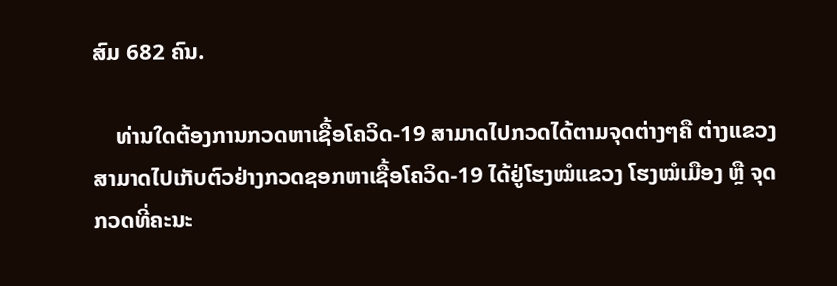ສົມ 682 ຄົນ.

    ທ່ານໃດຕ້ອງການກວດຫາເຊື້ອໂຄວິດ-19 ສາມາດໄປກວດໄດ້ຕາມຈຸດຕ່າງໆຄື ຕ່າງແຂວງສາມາດໄປເກັບຕົວຢ່າງກວດຊອກຫາເຊື້ອໂຄວິດ-19 ໄດ້ຢູ່ໂຮງໝໍແຂວງ ໂຮງໝໍເມືອງ ຫຼື ຈຸດກວດທີ່ຄະນະ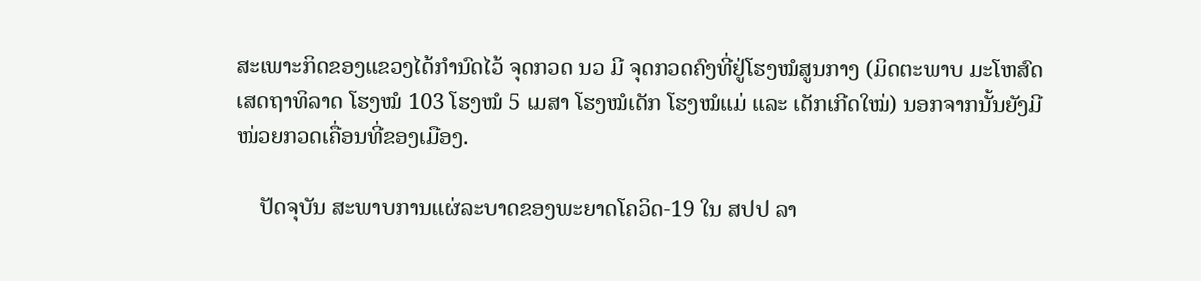ສະເພາະກິດຂອງແຂວງໄດ້ກຳນົດໄວ້ ຈຸດກວດ ນວ ມີ ຈຸດກວດຄົງທີ່ຢູ່ໂຮງໝໍສູນກາງ (ມິດຕະພາບ ມະໂຫສົດ ເສດຖາທິລາດ ໂຮງໝໍ 103 ໂຮງໝໍ 5 ເມສາ ໂຮງໝໍເດັກ ໂຮງໝໍແມ່ ແລະ ເດັກເກີດໃໝ່) ນອກຈາກນັ້ນຍັງມີໜ່ວຍກວດເຄື່ອນທີ່ຂອງເມືອງ.

    ປັດຈຸບັນ ສະພາບການແຜ່ລະບາດຂອງພະຍາດໂຄວິດ-19 ໃນ ສປປ ລາ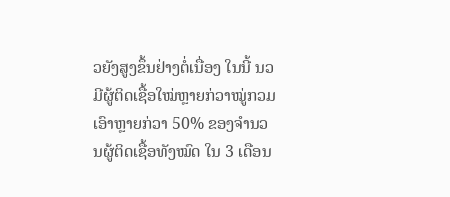ວຍັງສູງຂຶ້ນຢ່າງຕໍ່ເນື່ອງ ໃນນີ້ ນວ ມີຜູ້ຕິດເຊື້ອໃໝ່ຫຼາຍກ່ວາໝູ່ກວມເອົາຫຼາຍກ່ວາ 50% ຂອງຈຳນວນຜູ້ຕິດເຊື້ອທັງໝົດ ໃນ 3 ເດືອນ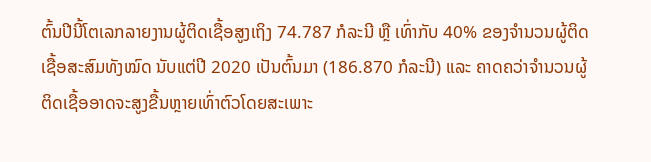ຕົ້ນປີນີ້ໂຕເລກລາຍງານຜູ້ຕິດເຊື້ອສູງເຖິງ 74.787 ກໍລະນີ ຫຼື ເທົ່າກັບ 40% ຂອງຈຳນວນຜູ້ຕິດເຊື້ອສະສົມທັງໝົດ ນັບແຕ່ປີ 2020 ເປັນຕົ້ນມາ (186.870 ກໍລະນີ) ແລະ ຄາດຄວ່າຈຳນວນຜູ້ຕິດເຊື້ອອາດຈະສູງຂື້ນຫຼາຍເທົ່າຕົວໂດຍສະເພາະ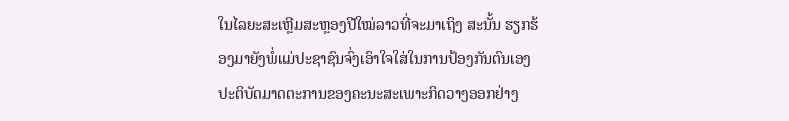ໃນໄລຍະສະເຫຼີມສະຫຼອງປີໃໝ່ລາວທີ່ຈະມາເຖິງ ສະນັ້ນ ຮຽກຮ້ອງມາຍັງພໍ່ແມ່ປະຊາຊົນຈົ່ງເອົາໃຈໃສ່ໃນການປ້ອງກັນຕົນເອງ ປະຕິບັດມາດຕະການຂອງຄະນະສະເພາະກິດວາງອອກຢ່າງ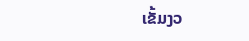ເຂັ້ມງວ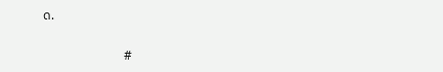ດ.

                          #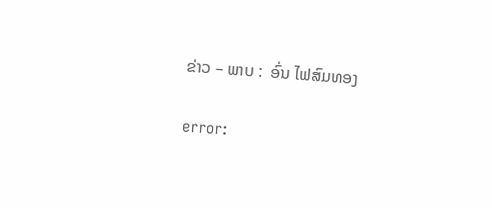ຂ່າວ – ພາບ :  ອົ່ນ ໄຟສົມທອງ

error: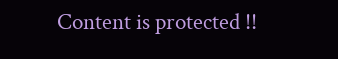Content is protected !!